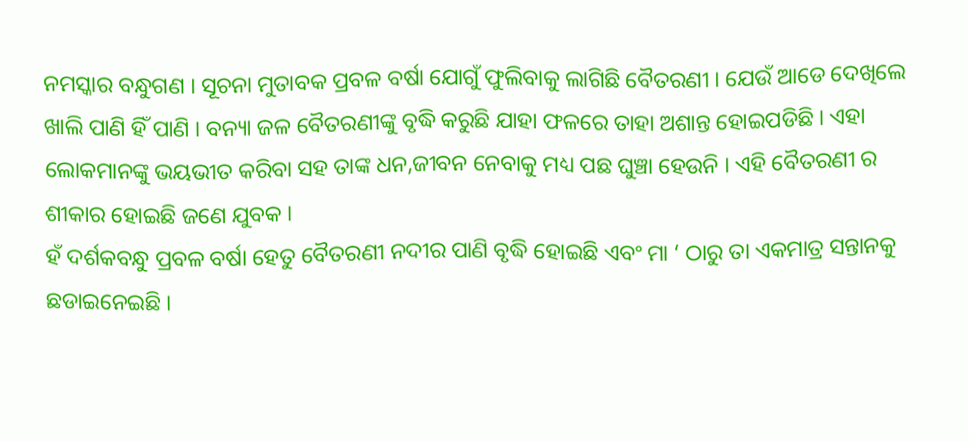ନମସ୍କାର ବନ୍ଧୁଗଣ । ସୂଚନା ମୁତାବକ ପ୍ରବଳ ବର୍ଷା ଯୋଗୁଁ ଫୁଲିବାକୁ ଲାଗିଛି ବୈତରଣୀ । ଯେଉଁ ଆଡେ ଦେଖିଲେ ଖାଲି ପାଣି ହିଁ ପାଣି । ବନ୍ୟା ଜଳ ବୈତରଣୀଙ୍କୁ ବୃଦ୍ଧି କରୁଛି ଯାହା ଫଳରେ ତାହା ଅଶାନ୍ତ ହୋଇପଡିଛି । ଏହା ଲୋକମାନଙ୍କୁ ଭୟଭୀତ କରିବା ସହ ତାଙ୍କ ଧନ,ଜୀବନ ନେବାକୁ ମଧ୍ୟ ପଛ ଘୁଞ୍ଚା ହେଉନି । ଏହି ବୈତରଣୀ ର ଶୀକାର ହୋଇଛି ଜଣେ ଯୁବକ ।
ହଁ ଦର୍ଶକବନ୍ଧୁ ପ୍ରବଳ ବର୍ଷା ହେତୁ ବୈତରଣୀ ନଦୀର ପାଣି ବୃଦ୍ଧି ହୋଇଛି ଏବଂ ମା ‘ ଠାରୁ ତା ଏକମାତ୍ର ସନ୍ତାନକୁ ଛଡାଇନେଇଛି ।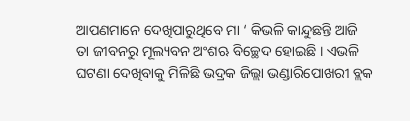ଆପଣମାନେ ଦେଖିପାରୁଥିବେ ମା ‘ କିଭଳି କାନ୍ଦୁଛନ୍ତି ଆଜି ତା ଜୀବନରୁ ମୂଲ୍ୟବନ ଅଂଶଋ ବିଚ୍ଛେଦ ହୋଇଛି । ଏଭଳି ଘଟଣା ଦେଖିବାକୁ ମିଳିଛି ଭଦ୍ରକ ଜିଲ୍ଲା ଭଣ୍ଡାରିପୋଖରୀ ବ୍ଲକ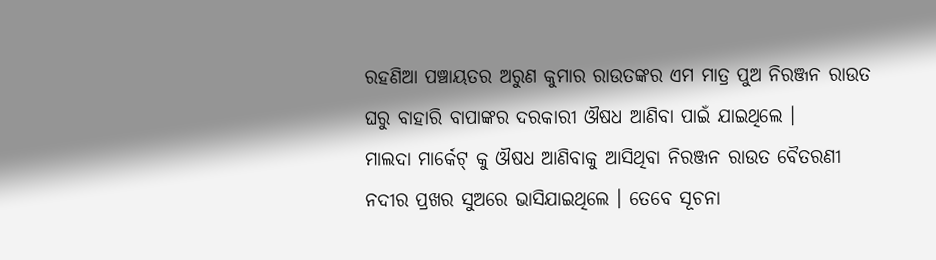ରହଣିଆ ପଞ୍ଚାୟତର ଅରୁଣ କୁମାର ରାଉତଙ୍କର ଏମ ମାତ୍ର ପୁଅ ନିରଞ୍ଜନ ରାଉତ ଘରୁ ବାହାରି ବାପାଙ୍କର ଦରକାରୀ ଔଷଧ ଆଣିବା ପାଇଁ ଯାଇଥିଲେ ।
ମାଲଦା ମାର୍କେଟ୍ କୁ ଔଷଧ ଆଣିବାକୁ ଆସିଥିବା ନିରଞ୍ଜନ ରାଉତ ବୈତରଣୀ ନଦୀର ପ୍ରଖର ସୁଅରେ ଭାସିଯାଇଥିଲେ । ତେବେ ସୂଚନା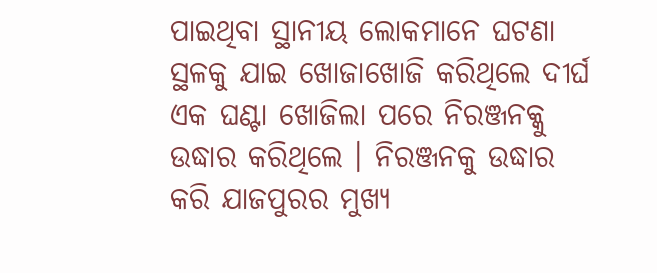ପାଇଥିବା ସ୍ଥାନୀୟ ଲୋକମାନେ ଘଟଣା ସ୍ଥଳକୁ ଯାଇ ଖୋଜାଖୋଜି କରିଥିଲେ ଦୀର୍ଘ ଏକ ଘଣ୍ଟା ଖୋଜିଲା ପରେ ନିରଞ୍ଜନକ୍କୁ ଉଦ୍ଧାର କରିଥିଲେ । ନିରଞ୍ଜନକୁ ଉଦ୍ଧାର କରି ଯାଜପୁରର ମୁଖ୍ୟ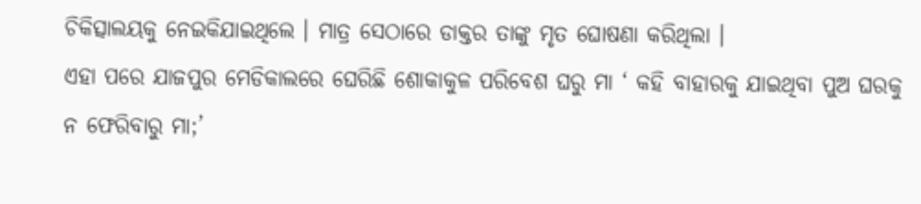ଚିକିତ୍ସାଲୟକୁ ନେଇକିଯାଇଥିଲେ । ମାତ୍ର ସେଠାରେ ଡାକ୍ତର ତାଙ୍କୁ ମୃତ ଘୋଷଣା କରିଥିଲା ।
ଏହା ପରେ ଯାଜପୁର ମେଡିକାଲରେ ଘେରିଛି ଶୋକାକୁଳ ପରିବେଶ ଘରୁ ମା ‘ କହି ବାହାରକୁ ଯାଇଥିବା ପୁଅ ଘରକୁ ନ ଫେରିବାରୁ ମା;’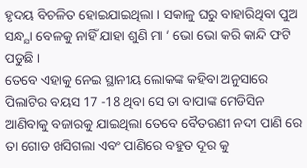ହୃଦୟ ବିଚଳିତ ହୋଇଯାଇଥିଲା । ସକାଳୁ ଘରୁ ବାହାରିଥିବା ପୁଅ ସନ୍ଧ୍ଯା ବେଳକୁ ନାହିଁ ଯାହା ଶୁଣି ମା ‘ ଭୋ ଭୋ କରି କାନ୍ଦି ଫଟି ପଡୁଛି ।
ତେବେ ଏହାକୁ ନେଇ ସ୍ଥାନୀୟ ଲୋକଙ୍କ କହିବା ଅନୁସାରେ ପିଲାଟିର ବୟସ 17 -18 ଥିବା ସେ ତା ବାପାଙ୍କ ମେଡିସିନ ଆଣିବାକୁ ବଜାରକୁ ଯାଇଥିଲା ତେବେ ବୈତରଣୀ ନଦୀ ପାଣି ରେ ତା ଗୋଡ ଖସିଗଲା ଏବଂ ପାଣିରେ ବହୁତ ଦୂର କୁ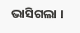ଭାସିଗଲା ।